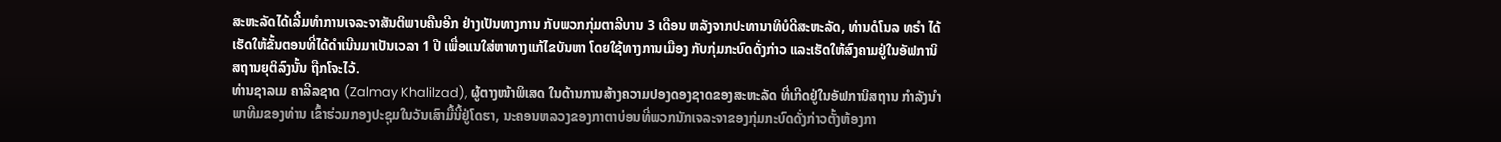ສະຫະລັດໄດ້ເລີ້ມທຳການເຈລະຈາສັນຕິພາບຄືນອີກ ຢ່າງເປັນທາງການ ກັບພວກກຸ່ມຕາລີບານ 3 ເດືອນ ຫລັງຈາກປະທານາທິບໍດີສະຫະລັດ, ທ່ານດໍໂນລ ທຣຳ ໄດ້ເຮັດໃຫ້ຂັ້ນຕອນທີ່ໄດ້ດຳເນີນມາເປັນເວລາ 1 ປີ ເພື່ອແນໃສ່ຫາທາງແກ້ໄຂບັນຫາ ໂດຍໃຊ້ທາງການເມືອງ ກັບກຸ່ມກະບົດດັ່ງກ່າວ ແລະເຮັດໃຫ້ສົງຄາມຢູ່ໃນອັຟການິສຖານຍຸຕິລົງນັ້ນ ຖືກໂຈະໄວ້.
ທ່ານຊາລເມ ຄາລີລຊາດ (Zalmay Khalilzad), ຜູ້ຕາງໜ້າພິເສດ ໃນດ້ານການສ້າງຄວາມປອງດອງຊາດຂອງສະຫະລັດ ທີ່ເກີດຢູ່ໃນອັຟການິສຖານ ກຳລັງນຳພາທີມຂອງທ່ານ ເຂົ້າຮ່ວມກອງປະຊຸມໃນວັນເສົາມື້ນີ້ຢູ່ໂດຮາ, ນະຄອນຫລວງຂອງກາຕາບ່ອນທີ່ພວກນັກເຈລະຈາຂອງກຸ່ມກະບົດດັ່ງກ່າວຕັ້ງຫ້ອງກາ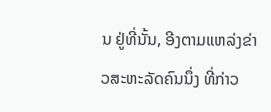ນ ຢູ່ທີ່ນັ້ນ, ອີງຕາມແຫລ່ງຂ່າວສະຫະລັດຄົນນຶ່ງ ທີ່ກ່າວ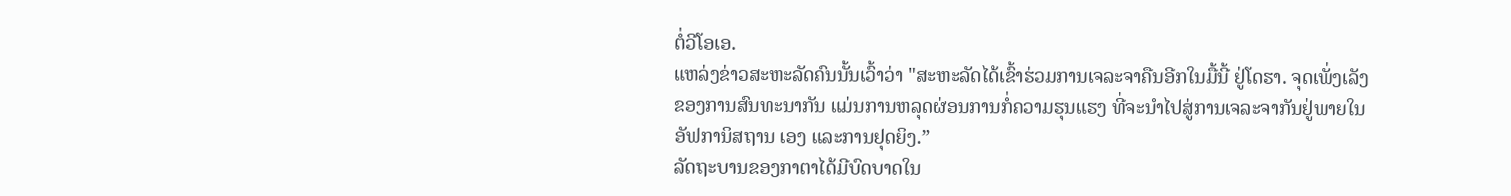ຕໍ່ວີໂອເອ.
ແຫລ່ງຂ່າວສະຫະລັດຄົນນັ້ນເວົ້າວ່າ "ສະຫະລັດໄດ້ເຂົ້າຮ່ວມການເຈລະຈາຄືນອີກໃນມື້ນີ້ ຢູ່ໂດຮາ. ຈຸດເພັ່ງເລັງຂອງການສົນທະນາກັນ ແມ່ນການຫລຸດຜ່ອນການກໍ່ຄວາມຮຸນແຮງ ທີ່ຈະນຳໄປສູ່ການເຈລະຈາກັນຢູ່ພາຍໃນອັຟການິສຖານ ເອງ ແລະການຢຸດຍິງ.”
ລັດຖະບານຂອງກາຕາໄດ້ມີບົດບາດໃນ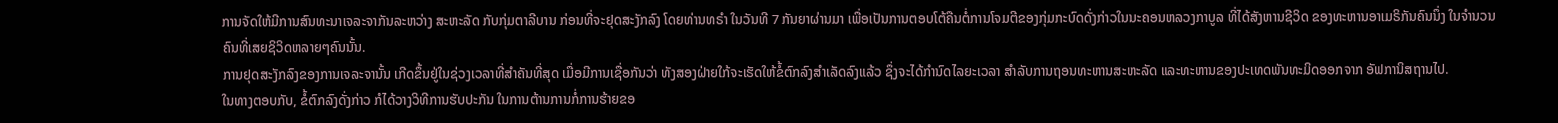ການຈັດໃຫ້ມີການສົນທະນາເຈລະຈາກັນລະຫວ່າງ ສະຫະລັດ ກັບກຸ່ມຕາລີບານ ກ່ອນທີ່ຈະຢຸດສະງັກລົງ ໂດຍທ່ານທຣຳ ໃນວັນທີ 7 ກັນຍາຜ່ານມາ ເພື່ອເປັນການຕອບໂຕ້ຄືນຕໍ່ການໂຈມຕີຂອງກຸ່ມກະບົດດັ່ງກ່າວໃນນະຄອນຫລວງກາບູລ ທີ່ໄດ້ສັງຫານຊີວິດ ຂອງທະຫານອາເມຣິກັນຄົນນຶ່ງ ໃນຈຳນວນຄົນທີ່ເສຍຊິວິດຫລາຍໆຄົນນັ້ນ.
ການຢຸດສະງັກລົງຂອງການເຈລະຈານັ້ນ ເກີດຂຶ້ນຢູ່ໃນຊ່ວງເວລາທີ່ສຳຄັນທີ່ສຸດ ເມື່ອມີການເຊື່ອກັນວ່າ ທັງສອງຝ່າຍໃກ້ຈະເຮັດໃຫ້ຂໍ້ຕົກລົງສຳເລັດລົງແລ້ວ ຊຶ່ງຈະໄດ້ກຳນົດໄລຍະເວລາ ສຳລັບການຖອນທະຫານສະຫະລັດ ແລະທະຫານຂອງປະເທດພັນທະມິດອອກຈາກ ອັຟການິສຖານໄປ.
ໃນທາງຕອບກັບ, ຂໍ້ຕົກລົງດັ່ງກ່າວ ກໍໄດ້ວາງວິທີການຮັບປະກັນ ໃນການຕ້ານການກໍ່ການຮ້າຍຂອ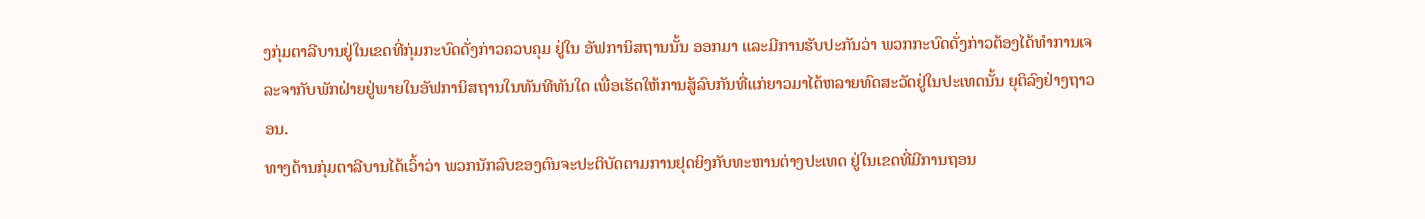ງກຸ່ມຕາລີບານຢູ່ໃນເຂດທີ່ກຸ່ມກະບົດດັ່ງກ່າວຄວບຄຸມ ຢູ່ໃນ ອັຟການິສຖານນັ້ນ ອອກມາ ແລະມີການຮັບປະກັນວ່າ ພວກກະບົດດັ່ງກ່າວຕ້ອງໄດ້ທຳການເຈລະຈາກັບພັກຝ່າຍຢູ່ພາຍໃນອັຟການິສຖານໃນທັນທີທັນໃດ ເພື່ອເຮັດໃຫ້ການສູ້ລົບກັນທີ່ແກ່ຍາວມາໄດ້ຫລາຍທົດສະວັດຢູ່ໃນປະເທດນັ້ນ ຍຸຕິລົງຢ່າງຖາວອນ.
ທາງດ້ານກຸ່ມຕາລີບານໄດ້ເວົ້າວ່າ ພວກນັກລົບຂອງຕົນຈະປະຕິບັດຕາມການຢຸດຍິງກັບທະຫານຕ່າງປະເທດ ຢູ່ໃນເຂດທີ່ມີການຖອນ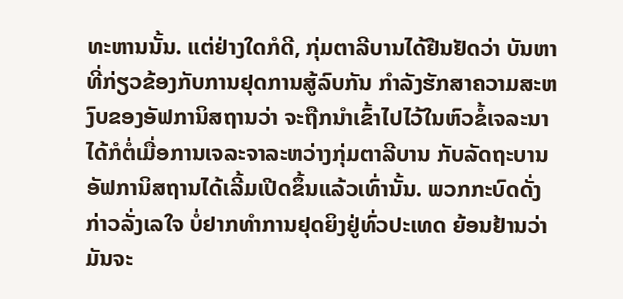ທະຫານນັ້ນ. ແຕ່ຢ່າງໃດກໍດີ, ກຸ່ມຕາລີບານໄດ້ຢືນຢັດວ່າ ບັນຫາທີ່ກ່ຽວຂ້ອງກັບການຢຸດການສູ້ລົບກັນ ກຳລັງຮັກສາຄວາມສະຫງົບຂອງອັຟການິສຖານວ່າ ຈະຖືກນຳເຂົ້າໄປໄວ້ໃນຫົວຂໍ້ເຈລະນາໄດ້ກໍຕໍ່ເມື່ອການເຈລະຈາລະຫວ່າງກຸ່ມຕາລີບານ ກັບລັດຖະບານອັຟການິສຖານໄດ້ເລີ້ມເປີດຂຶ້ນແລ້ວເທົ່ານັ້ນ. ພວກກະບົດດັ່ງກ່າວລັ່ງເລໃຈ ບໍ່ຢາກທຳການຢຸດຍິງຢູ່ທົ່ວປະເທດ ຍ້ອນຢ້ານວ່າ ມັນຈະ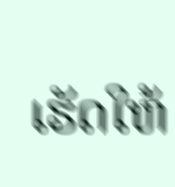ເຮັດໃຫ້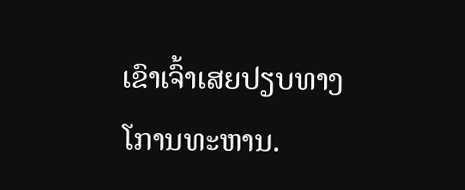ເຂົາເຈົ້າເສຍປຽບທາງໂການທະຫານ.